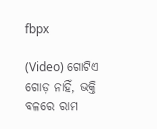fbpx

(Video) ଗୋଟିଏ ଗୋଡ଼ ନାହିଁ, ଭକ୍ତି ବଳରେ ରାମ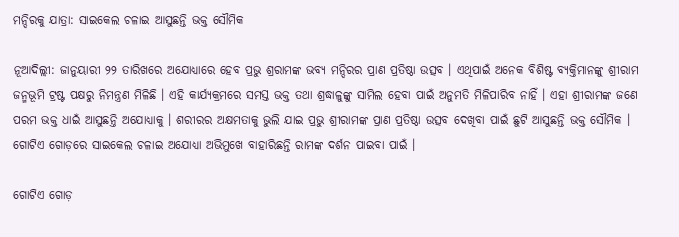ମନ୍ଦିରକୁ ଯାତ୍ରା: ସାଇକେଲ ଚଳାଇ ଆସୁଛନ୍ତି ଭକ୍ତ ସୌମିକ

ନୂଆଦିଲ୍ଲୀ: ଜାନୁୟାରୀ ୨୨ ତାରିଖରେ ଅଯୋଧ୍ୟାରେ ହେବ ପ୍ରଭୁ ଶ୍ରରାମଙ୍କ ଭବ୍ୟ ମନ୍ଦିରର ପ୍ରାଣ ପ୍ରତିଷ୍ଠା ଉତ୍ସବ । ଏଥିପାଇଁ ଅନେକ ବିଶିଷ୍ଟ ବ୍ୟକ୍ତିମାନଙ୍କୁ ଶ୍ରୀରାମ ଜନ୍ମଭୂମି ଟ୍ରଷ୍ଟ ପକ୍ଷରୁ ନିମନ୍ତ୍ରଣ ମିଳିଛି । ଏହି କାର୍ଯ୍ୟକ୍ରମରେ ସମସ୍ତ ଭକ୍ତ ତଥା ଶ୍ରଦ୍ଧାଳୁଙ୍କୁ ସାମିଲ ହେବା ପାଇଁ ଅନୁମତି ମିଳିପାରିବ ନାହିଁ । ଏହା ଶ୍ରୀରାମଙ୍କ ଜଣେ ପରମ ଭକ୍ତ ଧାଇଁ ଆସୁଛନ୍ତି ଅଯୋଧ୍ୟାକୁ । ଶରୀରର ଅକ୍ଷମତାକୁ ଭୁଲି ଯାଇ ପ୍ରଭୁ ଶ୍ରୀରାମଙ୍କ ପ୍ରାଣ ପ୍ରତିଷ୍ଠା ଉତ୍ସବ ଦେଖିବା ପାଇଁ ଛୁଟି ଆସୁଛନ୍ତି ଭକ୍ତ ସୌମିକ । ଗୋଟିଏ ଗୋଡ଼ରେ ସାଇକେଲ ଚଳାଇ ଅଯୋଧ୍ୟା ଅଭିମୁଖେ ବାହାରିଛନ୍ତି ରାମଙ୍କ ଦର୍ଶନ ପାଇବା ପାଇଁ ।

ଗୋଟିଏ ଗୋଡ଼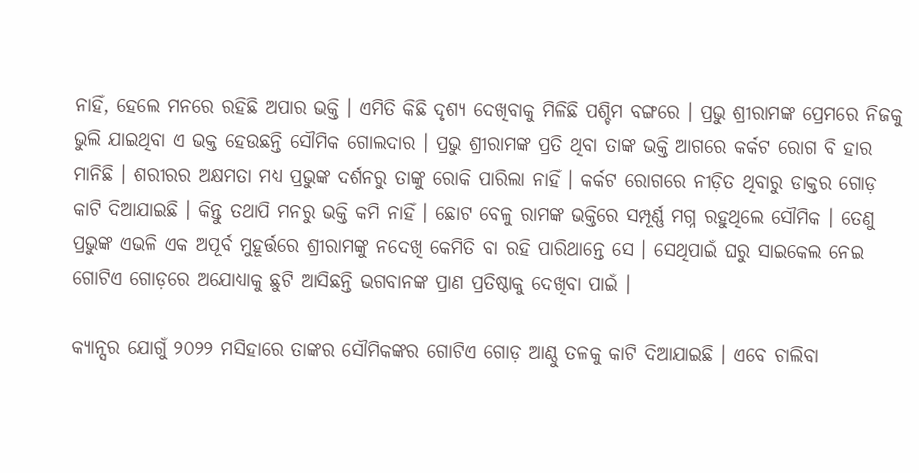ନାହିଁ, ହେଲେ ମନରେ ରହିଛି ଅପାର ଭକ୍ତି । ଏମିତି କିଛି ଦୃଶ୍ୟ ଦେଖିବାକୁ ମିଳିଛି ପଶ୍ଚିମ ବଙ୍ଗରେ । ପ୍ରଭୁ ଶ୍ରୀରାମଙ୍କ ପ୍ରେମରେ ନିଜକୁ ଭୁଲି ଯାଇଥିବା ଏ ଭକ୍ତ ହେଉଛନ୍ତି ସୌମିକ ଗୋଲଦାର । ପ୍ରଭୁ ଶ୍ରୀରାମଙ୍କ ପ୍ରତି ଥିବା ତାଙ୍କ ଭକ୍ତି ଆଗରେ କର୍କଟ ରୋଗ ବି ହାର ମାନିଛି । ଶରୀରର ଅକ୍ଷମତା ମଧ୍ୟ ପ୍ରଭୁଙ୍କ ଦର୍ଶନରୁ ତାଙ୍କୁ ରୋକି ପାରିଲା ନାହିଁ । କର୍କଟ ରୋଗରେ ନୀଡ଼ିତ ଥିବାରୁ ଡାକ୍ତର ଗୋଡ଼ କାଟି ଦିଆଯାଇଛି । କିନ୍ତୁ ତଥାପି ମନରୁ ଭକ୍ତି କମି ନାହିଁ । ଛୋଟ ବେଳୁ ରାମଙ୍କ ଭକ୍ତିରେ ସମ୍ପୂର୍ଣ୍ଣ ମଗ୍ନ ରହୁଥିଲେ ସୌମିକ । ତେଣୁ ପ୍ରଭୁଙ୍କ ଏଭଳି ଏକ ଅପୂର୍ବ ମୁହୂର୍ତ୍ତରେ ଶ୍ରୀରାମଙ୍କୁ ନଦେଖି କେମିତି ବା ରହି ପାରିଥାନ୍ତେ ସେ । ସେଥିପାଇଁ ଘରୁ ସାଇକେଲ ନେଇ ଗୋଟିଏ ଗୋଡ଼ରେ ଅଯୋଧ୍ୟାକୁ ଛୁଟି ଆସିଛନ୍ତି ଭଗବାନଙ୍କ ପ୍ରାଣ ପ୍ରତିଷ୍ଠାକୁ ଦେଖିବା ପାଇଁ ।

କ୍ୟାନ୍ସର ଯୋଗୁଁ ୨୦୨୨ ମସିହାରେ ତାଙ୍କର ସୌମିକଙ୍କର ଗୋଟିଏ ଗୋଡ଼ ଆଣ୍ଠୁ ତଳକୁ କାଟି ଦିଆଯାଇଛି । ଏବେ ଚାଲିବା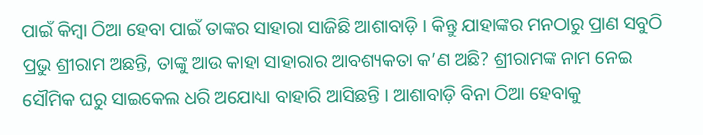ପାଇଁ କିମ୍ବା ଠିଆ ହେବା ପାଇଁ ତାଙ୍କର ସାହାରା ସାଜିଛି ଆଶାବାଡ଼ି । କିନ୍ତୁ ଯାହାଙ୍କର ମନଠାରୁ ପ୍ରାଣ ସବୁଠି ପ୍ରଭୁ ଶ୍ରୀରାମ ଅଛନ୍ତି, ତାଙ୍କୁ ଆଉ କାହା ସାହାରାର ଆବଶ୍ୟକତା କ’ଣ ଅଛି? ଶ୍ରୀରାମଙ୍କ ନାମ ନେଇ ସୌମିକ ଘରୁ ସାଇକେଲ ଧରି ଅଯୋଧ୍ୟା ବାହାରି ଆସିଛନ୍ତି । ଆଶାବାଡ଼ି ବିନା ଠିଆ ହେବାକୁ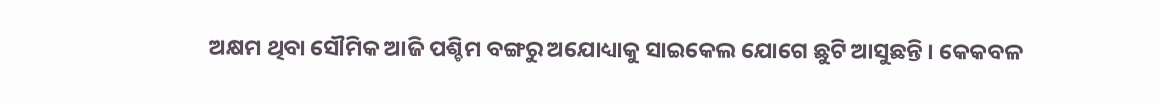ଅକ୍ଷମ ଥିବା ସୌମିକ ଆଜି ପଶ୍ଚିମ ବଙ୍ଗରୁ ଅଯୋଧ୍ୟାକୁ ସାଇକେଲ ଯୋଗେ ଛୁଟି ଆସୁଛନ୍ତି । କେକବଳ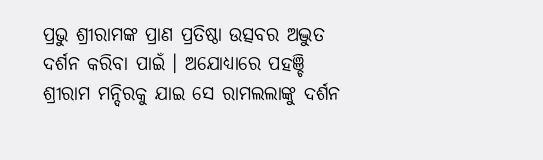ପ୍ରଭୁ ଶ୍ରୀରାମଙ୍କ ପ୍ରାଣ ପ୍ରତିଷ୍ଠା ଉତ୍ସବର ଅଦ୍ଭୁତ ଦର୍ଶନ କରିବା ପାଇଁ । ଅଯୋଧ୍ୟାରେ ପହଞ୍ଚି ଶ୍ରୀରାମ ମନ୍ଦିରକୁ ଯାଇ ସେ ରାମଲଲାଙ୍କୁ ଦର୍ଶନ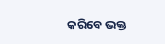କରିବେ ଭକ୍ତ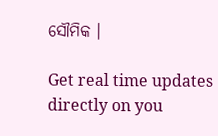ସୌମିକ ।

Get real time updates directly on you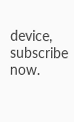device, subscribe now.